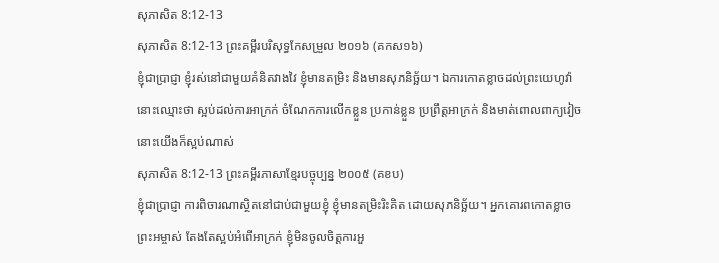សុភាសិត 8:12-13
សុភាសិត 8:12-13 ព្រះគម្ពីរបរិសុទ្ធកែសម្រួល ២០១៦ (គកស១៦)
ខ្ញុំជាប្រាជ្ញា ខ្ញុំរស់នៅជាមួយគំនិតវាងវៃ ខ្ញុំមានតម្រិះ និងមានសុភនិច្ឆ័យ។ ឯការកោតខ្លាចដល់ព្រះយេហូវ៉ា នោះឈ្មោះថា ស្អប់ដល់ការអាក្រក់ ចំណែកការលើកខ្លួន ប្រកាន់ខ្លួន ប្រព្រឹត្តអាក្រក់ និងមាត់ពោលពាក្យវៀច នោះយើងក៏ស្អប់ណាស់
សុភាសិត 8:12-13 ព្រះគម្ពីរភាសាខ្មែរបច្ចុប្បន្ន ២០០៥ (គខប)
ខ្ញុំជាប្រាជ្ញា ការពិចារណាស្ថិតនៅជាប់ជាមួយខ្ញុំ ខ្ញុំមានតម្រិះរិះគិត ដោយសុភនិច្ឆ័យ។ អ្នកគោរពកោតខ្លាចព្រះអម្ចាស់ តែងតែស្អប់អំពើអាក្រក់ ខ្ញុំមិនចូលចិត្តការអួ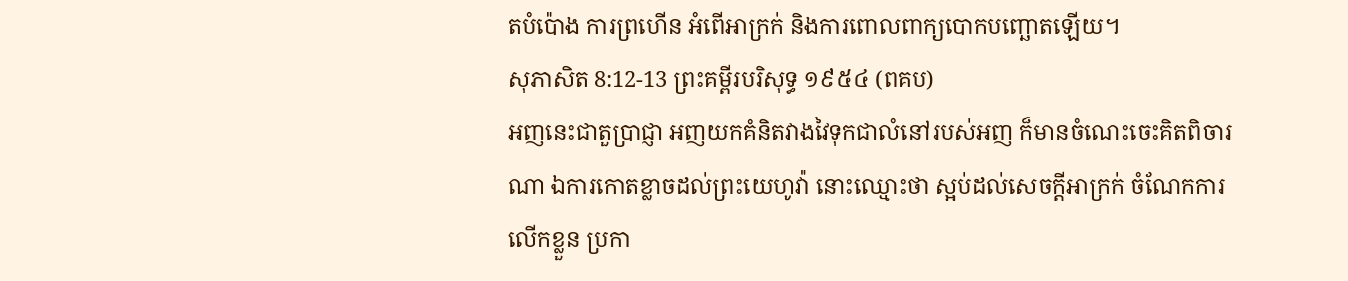តបំប៉ោង ការព្រហើន អំពើអាក្រក់ និងការពោលពាក្យបោកបញ្ឆោតឡើយ។
សុភាសិត 8:12-13 ព្រះគម្ពីរបរិសុទ្ធ ១៩៥៤ (ពគប)
អញនេះជាតួប្រាជ្ញា អញយកគំនិតវាងវៃទុកជាលំនៅរបស់អញ ក៏មានចំណេះចេះគិតពិចារណា ឯការកោតខ្លាចដល់ព្រះយេហូវ៉ា នោះឈ្មោះថា ស្អប់ដល់សេចក្ដីអាក្រក់ ចំណែកការលើកខ្លួន ប្រកា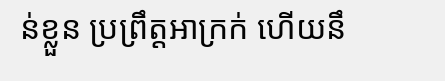ន់ខ្លួន ប្រព្រឹត្តអាក្រក់ ហើយនឹ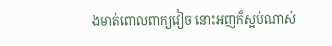ងមាត់ពោលពាក្យវៀច នោះអញក៏ស្អប់ណាស់